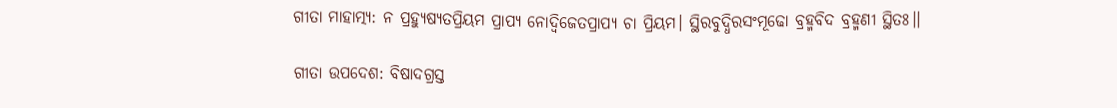ଗୀତା ମାହାତ୍ମ୍ୟ: ନ ପ୍ରହ୍ୟୁଷ୍ୟତପ୍ରିୟମ ପ୍ରାପ୍ୟ ନୋଦ୍ଵିଜେତପ୍ରାପ୍ୟ ଚା ପ୍ରିୟମ। ସ୍ଥିରବୁଦ୍ଧିରସଂମୂଢୋ ବ୍ରହ୍ମବିଦ ବ୍ରହ୍ମଣୀ ସ୍ଥିତଃ।।

ଗୀତା ଉପଦେଶ: ବିଷାଦଗ୍ରସ୍ତ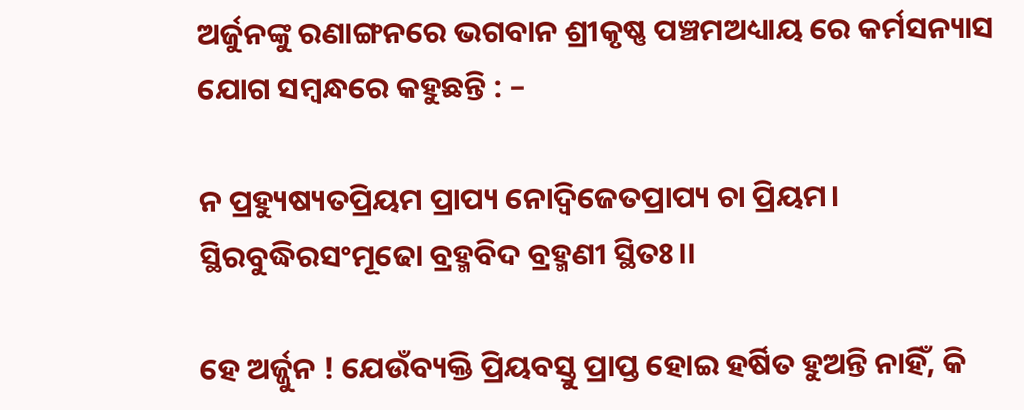ଅର୍ଜୁନଙ୍କୁ ରଣାଙ୍ଗନରେ ଭଗବାନ ଶ୍ରୀକୃଷ୍ଣ ପଞ୍ଚମଅଧ୍ୟାୟ ରେ କର୍ମସନ୍ୟାସ ଯୋଗ ସମ୍ବନ୍ଧରେ କହୁଛନ୍ତି : –

ନ ପ୍ରହ୍ୟୁଷ୍ୟତପ୍ରିୟମ ପ୍ରାପ୍ୟ ନୋଦ୍ଵିଜେତପ୍ରାପ୍ୟ ଚା ପ୍ରିୟମ।
ସ୍ଥିରବୁଦ୍ଧିରସଂମୂଢୋ ବ୍ରହ୍ମବିଦ ବ୍ରହ୍ମଣୀ ସ୍ଥିତଃ।।

ହେ ଅର୍ଜ୍ଜୁନ ! ଯେଉଁବ୍ୟକ୍ତି ପ୍ରିୟବସ୍ତୁ ପ୍ରାପ୍ତ ହୋଇ ହର୍ଷିତ ହୁଅନ୍ତି ନାହିଁ, କି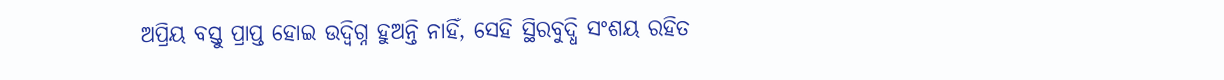ଅପ୍ରିୟ ବସ୍ତୁ ପ୍ରାପ୍ତ ହୋଇ ଉଦ୍ବିଗ୍ନ ହୁଅନ୍ତି ନାହିଁ, ସେହି ସ୍ଥିରବୁଦ୍ଧି ସଂଶୟ ରହିତ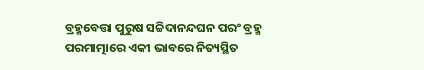ବ୍ରହ୍ମବେତ୍ତା ପୁରୁଷ ସଚ୍ଚିଦାନନ୍ଦଘନ ପରଂ ବ୍ରହ୍ମ ପରମାତ୍ମାରେ ଏକୀ ଭାବରେ ନିତ୍ୟସ୍ଥିତ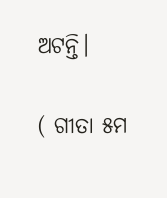ଅଟନ୍ତି।

( ଗୀତା ୫ମ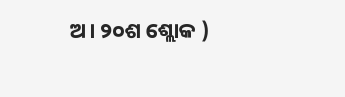ଅ। ୨୦ଶ ଶ୍ଲୋକ )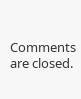Comments are closed.